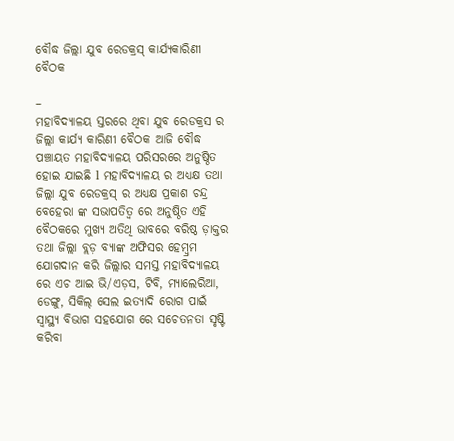ବୌଦ୍ଧ ଜିଲ୍ଲା ଯୁବ ରେଡକ୍ରସ୍ କାର୍ଯ୍ୟକାରିଣୀ ବୈଠକ

–
ମହାବିଦ୍ୟାଳୟ ସ୍ତରରେ ଥିବା ଯୁବ ରେଡକ୍ରସ ର ଜିଲ୍ଲା କାର୍ଯ୍ୟ କାରିଣୀ ବୈଠକ ଆଜି ବୌଦ୍ଧ ପଞ୍ଚାୟତ ମହାବିଦ୍ୟାଳୟ ପରିସରରେ ଅନୁଷ୍ଠିତ ହୋଇ ଯାଇଛି l ମହାବିଦ୍ୟାଳୟ ର ଅଧ୍ୟକ୍ଷ ତଥା ଜିଲ୍ଲା ଯୁବ ରେଡକ୍ରସ୍ ର ଅଧ୍ୟକ୍ଷ ପ୍ରକାଶ ଚନ୍ଦ୍ର ବେହେରା ଙ୍କ ସଭାପତିତ୍ବ ରେ ଅନୁଷ୍ଠିତ ଏହି ବୈଠକରେ ମୁଖ୍ୟ ଅତିଥି ଭାବରେ ବରିଷ୍ଠ ଡ଼ାକ୍ତର ତଥା ଜିଲ୍ଲା ବ୍ଲଡ଼ ବ୍ୟାଙ୍କ ଅଫିସର ହେମ୍ବ୍ରମ ଯୋଗଦାନ କରି ଜିଲ୍ଲାର ସମସ୍ତ ମହାବିଦ୍ୟାଳୟ ରେ ଏଚ ଆଇ ଭି/ଏଡ଼ସ, ଟିବି, ମ୍ୟାଲେରିଆ, ଡେଙ୍ଗୁ, ସିକିଲ୍ ସେଲ ଇତ୍ୟାଦି ରୋଗ ପାଇଁ ସ୍ୱାସ୍ଥ୍ୟ ବିଭାଗ ସହଯୋଗ ରେ ସଚେତନତା ସୃଷ୍ଟି କରିବା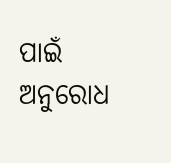ପାଇଁ ଅନୁରୋଧ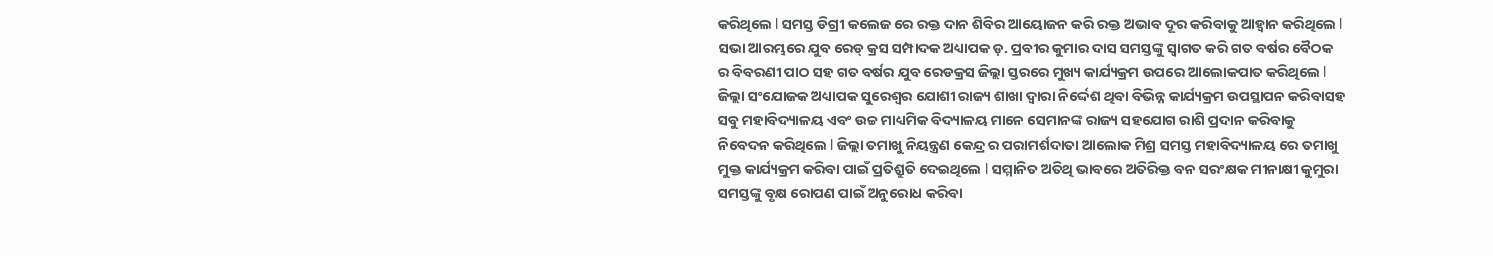କରିଥିଲେ l ସମସ୍ତ ଡିଗ୍ରୀ କଲେଜ ରେ ରକ୍ତ ଦାନ ଶିବିର ଆୟୋଜନ କରି ରକ୍ତ ଅଭାବ ଦୂର କରିବାକୁ ଆହ୍ବାନ କରିଥିଲେ l ସଭା ଆରମ୍ଭରେ ଯୁବ ରେଡ୍ କ୍ରସ ସମ୍ପାଦକ ଅଧ୍ୟାପକ ଡ଼. ପ୍ରବୀର କୁମାର ଦାସ ସମସ୍ତଙ୍କୁ ସ୍ଵାଗତ କରି ଗତ ବର୍ଷର ବୈଠକ ର ବିବରଣୀ ପାଠ ସହ ଗତ ବର୍ଷର ଯୁବ ରେଡକ୍ରସ ଜିଲ୍ଲା ସ୍ତରରେ ମୁଖ୍ୟ କାର୍ଯ୍ୟକ୍ରମ ଉପରେ ଆଲୋକପାତ କରିଥିଲେ l ଜିଲ୍ଲା ସଂଯୋଜକ ଅଧ୍ୟାପକ ସୁରେଶ୍ଵର ଯୋଶୀ ରାଜ୍ୟ ଶାଖା ଦ୍ଵାରା ନିର୍ଦ୍ଦେଶ ଥିବା ବିଭିନ୍ନ କାର୍ଯ୍ୟକ୍ରମ ଉପସ୍ଥାପନ କରିବାସହ ସବୁ ମହାବିଦ୍ୟାଳୟ ଏବଂ ଉଚ୍ଚ ମାଧ୍ୟମିକ ବିଦ୍ୟାଳୟ ମାନେ ସେମାନଙ୍କ ରାଜ୍ୟ ସହଯୋଗ ରାଶି ପ୍ରଦାନ କରିବାକୁ ନିବେଦନ କରିଥିଲେ l ଜିଲ୍ଲା ତମାଖୁ ନିୟନ୍ତ୍ରଣ କେନ୍ଦ୍ର ର ପରାମର୍ଶଦାତା ଆଲୋକ ମିଶ୍ର ସମସ୍ତ ମହାବିଦ୍ୟାଳୟ ରେ ତମାଖୁ ମୁକ୍ତ କାର୍ଯ୍ୟକ୍ରମ କରିବା ପାଇଁ ପ୍ରତିଶ୍ରୁତି ଦେଇଥିଲେ l ସମ୍ମାନିତ ଅତିଥି ଭାବରେ ଅତିରିକ୍ତ ବନ ସରଂକ୍ଷକ ମୀନାକ୍ଷୀ କୁମୁରା ସମସ୍ତଙ୍କୁ ବୃକ୍ଷ ରୋପଣ ପାଇଁ ଅନୁରୋଧ କରିବା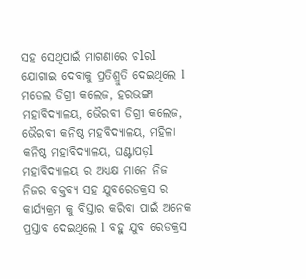ସହ ସେଥିପାଇଁ ମାଗଣାରେ ଚlରl ଯୋଗାଇ ଦେବାକୁ ପ୍ରତିଶ୍ରୁତି ଦେଇଥିଲେ l ମଡେଲ ଡିଗ୍ରୀ କଲେଜ, ହରଭଙ୍ଗା ମହାବିଦ୍ୟାଳୟ, ଭୈରବୀ ଡିଗ୍ରୀ କଲେଜ, ଭୈରବୀ କନିଷ୍ଠ ମହବିଦ୍ୟାଳୟ, ମହିଳା କନିଷ୍ଠ ମହାବିଦ୍ୟାଳୟ, ଘଣ୍ଟାପଡ଼l ମହାବିଦ୍ୟାଳୟ ର ଅଧ୍ୟକ୍ଷ ମାନେ ନିଜ ନିଜର ବକ୍ତବ୍ୟ ସହ ଯୁବରେଡକ୍ରସ ର କାର୍ଯ୍ୟକ୍ରମ କୁ ବିସ୍ତାର କରିବା ପାଇଁ ଅନେକ ପ୍ରସ୍ତାବ ଦେଇଥିଲେ l ବହୁ ଯୁବ ରେଡକ୍ରସ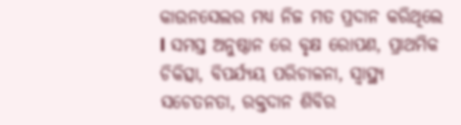କାଉନସେଲର ମଧ୍ୟ ନିଜ ମତ ପ୍ରଦାନ କରିଥିଲେ l ସମସ୍ତ ଅନୁଷ୍ଠାନ ରେ ବୃକ୍ଷ ରୋପଣ, ପ୍ରାଥମିକ ଚିକିତ୍ସା, ବିପର୍ଯ୍ୟୟ ପରିଚାଳନା, ସ୍ୱାସ୍ଥ୍ୟ ସଚେତନତା, ରକ୍ତଦାନ ଶିବିର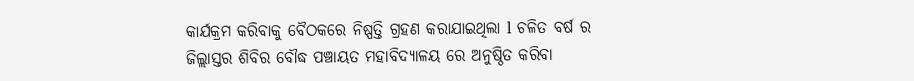କାର୍ଯକ୍ରମ କରିବାକୁ ବୈଠକରେ ନିଷ୍ପତ୍ତି ଗ୍ରହଣ କରାଯାଇଥିଲା l ଚଳିତ ବର୍ଷ ର ଜିଲ୍ଲାସ୍ତର ଶିବିର ବୌଦ୍ଧ ପଞ୍ଚାୟତ ମହାବିଦ୍ୟାଳୟ ରେ ଅନୁଷ୍ଠିତ କରିବା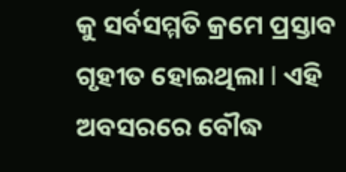କୁ ସର୍ବସମ୍ମତି କ୍ରମେ ପ୍ରସ୍ତାବ ଗୃହୀତ ହୋଇଥିଲା l ଏହି ଅବସରରେ ବୌଦ୍ଧ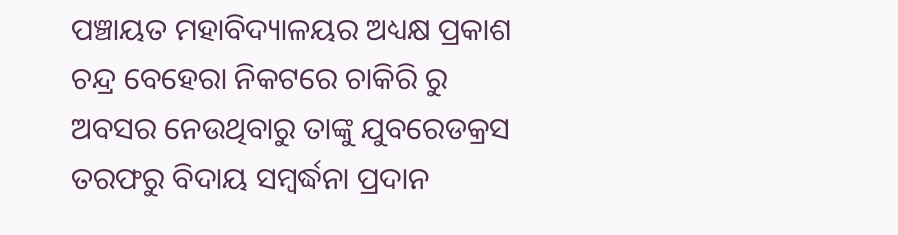ପଞ୍ଚାୟତ ମହାବିଦ୍ୟାଳୟର ଅଧ୍ୟକ୍ଷ ପ୍ରକାଶ ଚନ୍ଦ୍ର ବେହେରା ନିକଟରେ ଚାକିରି ରୁ ଅବସର ନେଉଥିବାରୁ ତାଙ୍କୁ ଯୁବରେଡକ୍ରସ ତରଫରୁ ବିଦାୟ ସମ୍ବର୍ଦ୍ଧନା ପ୍ରଦାନ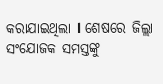କରାଯାଇଥିଲା l ଶେଷରେ ଜିଲ୍ଲା ସଂଯୋଜକ ସମସ୍ତଙ୍କୁ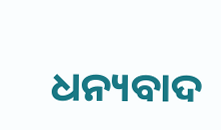ଧନ୍ୟବାଦ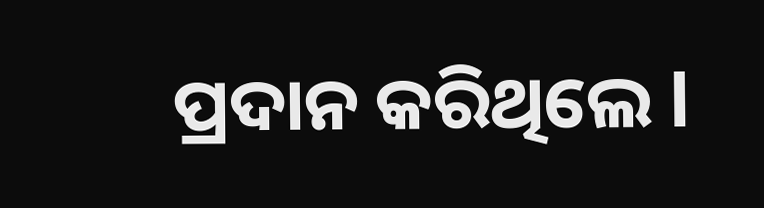ପ୍ରଦାନ କରିଥିଲେ l